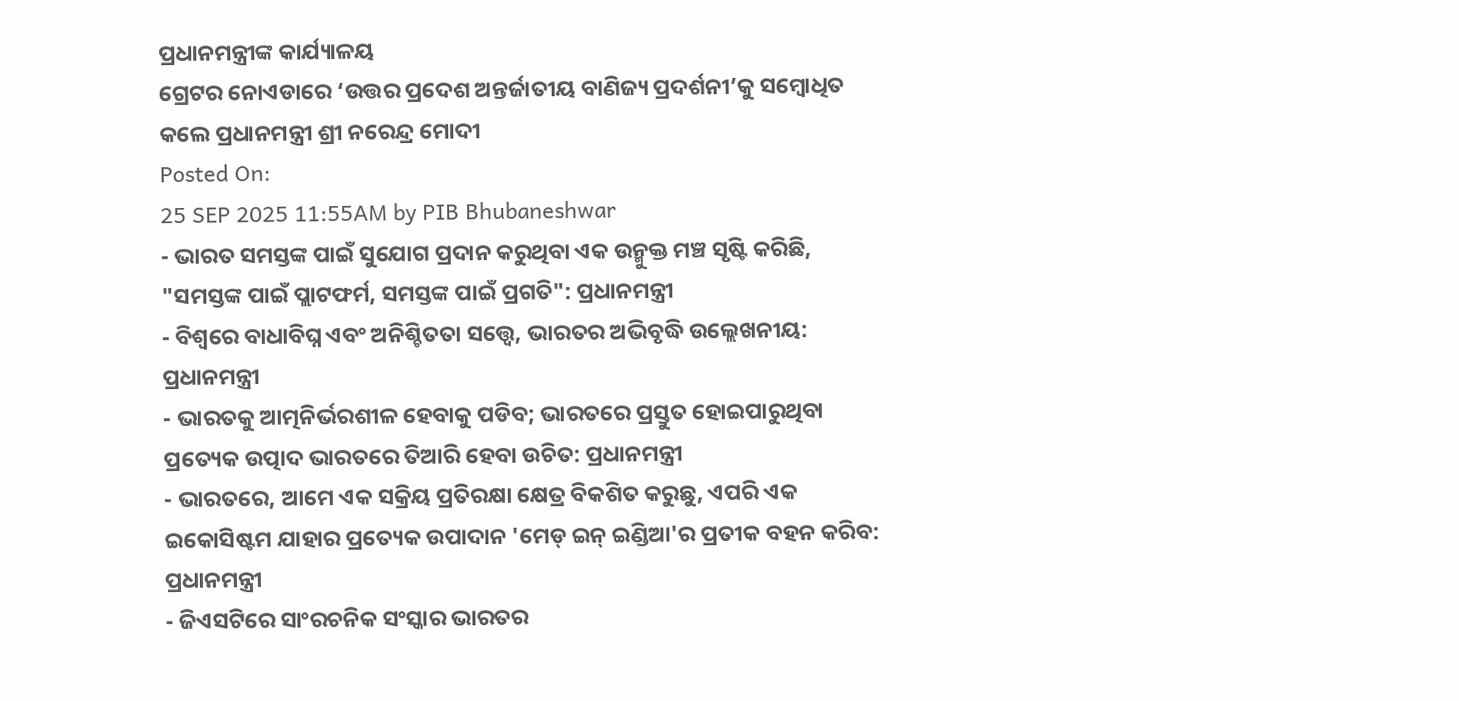ପ୍ରଧାନମନ୍ତ୍ରୀଙ୍କ କାର୍ଯ୍ୟାଳୟ
ଗ୍ରେଟର ନୋଏଡାରେ ‘ଉତ୍ତର ପ୍ରଦେଶ ଅନ୍ତର୍ଜାତୀୟ ବାଣିଜ୍ୟ ପ୍ରଦର୍ଶନୀ’କୁ ସମ୍ବୋଧିତ କଲେ ପ୍ରଧାନମନ୍ତ୍ରୀ ଶ୍ରୀ ନରେନ୍ଦ୍ର ମୋଦୀ
Posted On:
25 SEP 2025 11:55AM by PIB Bhubaneshwar
- ଭାରତ ସମସ୍ତଙ୍କ ପାଇଁ ସୁଯୋଗ ପ୍ରଦାନ କରୁଥିବା ଏକ ଉନ୍ମୁକ୍ତ ମଞ୍ଚ ସୃଷ୍ଟି କରିଛି, "ସମସ୍ତଙ୍କ ପାଇଁ ପ୍ଲାଟଫର୍ମ, ସମସ୍ତଙ୍କ ପାଇଁ ପ୍ରଗତି": ପ୍ରଧାନମନ୍ତ୍ରୀ
- ବିଶ୍ୱରେ ବାଧାବିଘ୍ନ ଏବଂ ଅନିଶ୍ଚିତତା ସତ୍ତ୍ୱେ, ଭାରତର ଅଭିବୃଦ୍ଧି ଉଲ୍ଲେଖନୀୟ: ପ୍ରଧାନମନ୍ତ୍ରୀ
- ଭାରତକୁ ଆତ୍ମନିର୍ଭରଶୀଳ ହେବାକୁ ପଡିବ; ଭାରତରେ ପ୍ରସ୍ତୁତ ହୋଇପାରୁଥିବା ପ୍ରତ୍ୟେକ ଉତ୍ପାଦ ଭାରତରେ ତିଆରି ହେବା ଉଚିତ: ପ୍ରଧାନମନ୍ତ୍ରୀ
- ଭାରତରେ, ଆମେ ଏକ ସକ୍ରିୟ ପ୍ରତିରକ୍ଷା କ୍ଷେତ୍ର ବିକଶିତ କରୁଛୁ, ଏପରି ଏକ ଇକୋସିଷ୍ଟମ ଯାହାର ପ୍ରତ୍ୟେକ ଉପାଦାନ 'ମେଡ୍ ଇନ୍ ଇଣ୍ଡିଆ'ର ପ୍ରତୀକ ବହନ କରିବ: ପ୍ରଧାନମନ୍ତ୍ରୀ
- ଜିଏସଟିରେ ସାଂରଚନିକ ସଂସ୍କାର ଭାରତର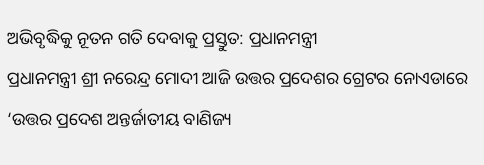ଅଭିବୃଦ୍ଧିକୁ ନୂତନ ଗତି ଦେବାକୁ ପ୍ରସ୍ତୁତ: ପ୍ରଧାନମନ୍ତ୍ରୀ
ପ୍ରଧାନମନ୍ତ୍ରୀ ଶ୍ରୀ ନରେନ୍ଦ୍ର ମୋଦୀ ଆଜି ଉତ୍ତର ପ୍ରଦେଶର ଗ୍ରେଟର ନୋଏଡାରେ ‘ଉତ୍ତର ପ୍ରଦେଶ ଅନ୍ତର୍ଜାତୀୟ ବାଣିଜ୍ୟ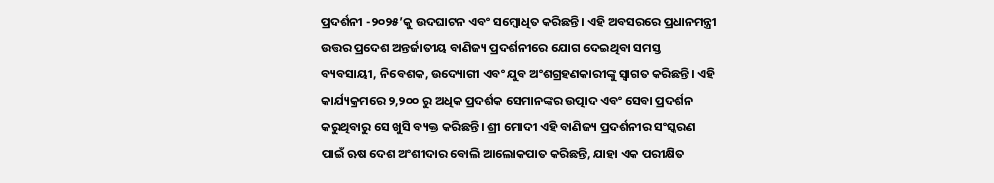ପ୍ରଦର୍ଶନୀ -୨୦୨୫’କୁ ଉଦଘାଟନ ଏବଂ ସମ୍ବୋଧିତ କରିଛନ୍ତି। ଏହି ଅବସରରେ ପ୍ରଧାନମନ୍ତ୍ରୀ ଉତ୍ତର ପ୍ରଦେଶ ଅନ୍ତର୍ଜାତୀୟ ବାଣିଜ୍ୟ ପ୍ରଦର୍ଶନୀରେ ଯୋଗ ଦେଇଥିବା ସମସ୍ତ ବ୍ୟବସାୟୀ, ନିବେଶକ, ଉଦ୍ୟୋଗୀ ଏବଂ ଯୁବ ଅଂଶଗ୍ରହଣକାରୀଙ୍କୁ ସ୍ୱାଗତ କରିଛନ୍ତି। ଏହି କାର୍ଯ୍ୟକ୍ରମରେ ୨,୨୦୦ ରୁ ଅଧିକ ପ୍ରଦର୍ଶକ ସେମାନଙ୍କର ଉତ୍ପାଦ ଏବଂ ସେବା ପ୍ରଦର୍ଶନ କରୁଥିବାରୁ ସେ ଖୁସି ବ୍ୟକ୍ତ କରିଛନ୍ତି। ଶ୍ରୀ ମୋଦୀ ଏହି ବାଣିଜ୍ୟ ପ୍ରଦର୍ଶନୀର ସଂସ୍କରଣ ପାଇଁ ଋଷ ଦେଶ ଅଂଶୀଦାର ବୋଲି ଆଲୋକପାତ କରିଛନ୍ତି, ଯାହା ଏକ ପରୀକ୍ଷିତ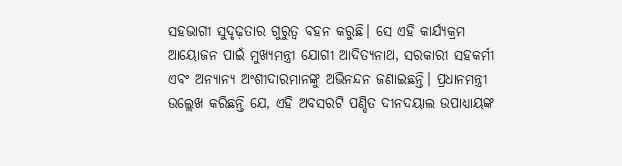ସହଭାଗୀ ସୁଦୃଢ଼ତାର ଗୁରୁତ୍ୱ ବହନ କରୁଛି। ସେ ଏହି କାର୍ଯ୍ୟକ୍ରମ ଆୟୋଜନ ପାଇଁ ମୁଖ୍ୟମନ୍ତ୍ରୀ ଯୋଗୀ ଆଦିତ୍ୟନାଥ, ସରକାରୀ ସହକର୍ମୀ ଏବଂ ଅନ୍ୟାନ୍ୟ ଅଂଶୀଦାରମାନଙ୍କୁ ଅଭିନନ୍ଦନ ଜଣାଇଛନ୍ତି। ପ୍ରଧାନମନ୍ତ୍ରୀ ଉଲ୍ଲେଖ କରିଛନ୍ତି ଯେ, ଏହି ଅବସରଟି ପଣ୍ଡିତ ଦୀନଦୟାଲ ଉପାଧ୍ୟାୟଙ୍କ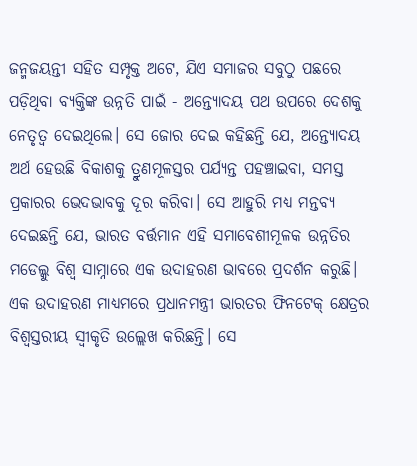ଜନ୍ମଜୟନ୍ତୀ ସହିତ ସମ୍ପୃକ୍ତ ଅଟେ, ଯିଏ ସମାଜର ସବୁଠୁ ପଛରେ ପଡ଼ିଥିବା ବ୍ୟକ୍ତିଙ୍କ ଉନ୍ନତି ପାଇଁ - ଅନ୍ତ୍ୟୋଦୟ ପଥ ଉପରେ ଦେଶକୁ ନେତୃତ୍ୱ ଦେଇଥିଲେ। ସେ ଜୋର ଦେଇ କହିଛନ୍ତି ଯେ, ଅନ୍ତ୍ୟୋଦୟ ଅର୍ଥ ହେଉଛି ବିକାଶକୁ ତ୍ରୁଣମୂଳସ୍ତର ପର୍ଯ୍ୟନ୍ତ ପହଞ୍ଚାଇବା, ସମସ୍ତ ପ୍ରକାରର ଭେଦଭାବକୁ ଦୂର କରିବା। ସେ ଆହୁରି ମଧ୍ୟ ମନ୍ତବ୍ୟ ଦେଇଛନ୍ତି ଯେ, ଭାରତ ବର୍ତ୍ତମାନ ଏହି ସମାବେଶୀମୂଳକ ଉନ୍ନତିର ମଡେଲ୍କୁ ବିଶ୍ୱ ସାମ୍ନାରେ ଏକ ଉଦାହରଣ ଭାବରେ ପ୍ରଦର୍ଶନ କରୁଛି।
ଏକ ଉଦାହରଣ ମାଧ୍ୟମରେ ପ୍ରଧାନମନ୍ତ୍ରୀ ଭାରତର ଫିନଟେକ୍ କ୍ଷେତ୍ରର ବିଶ୍ୱସ୍ତରୀୟ ସ୍ୱୀକୃତି ଉଲ୍ଲେଖ କରିଛନ୍ତି। ସେ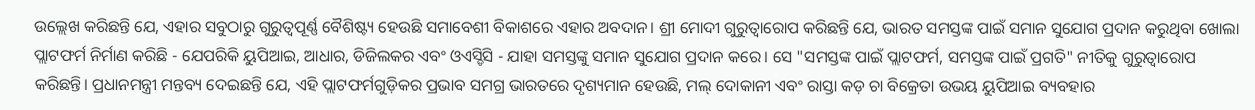ଉଲ୍ଲେଖ କରିଛନ୍ତି ଯେ, ଏହାର ସବୁଠାରୁ ଗୁରୁତ୍ୱପୂର୍ଣ୍ଣ ବୈଶିଷ୍ଟ୍ୟ ହେଉଛି ସମାବେଶୀ ବିକାଶରେ ଏହାର ଅବଦାନ। ଶ୍ରୀ ମୋଦୀ ଗୁରୁତ୍ୱାରୋପ କରିଛନ୍ତି ଯେ, ଭାରତ ସମସ୍ତଙ୍କ ପାଇଁ ସମାନ ସୁଯୋଗ ପ୍ରଦାନ କରୁଥିବା ଖୋଲା ପ୍ଲାଟଫର୍ମ ନିର୍ମାଣ କରିଛି - ଯେପରିକି ୟୁପିଆଇ, ଆଧାର, ଡିଜିଲକର ଏବଂ ଓଏସ୍ଡିସି - ଯାହା ସମସ୍ତଙ୍କୁ ସମାନ ସୁଯୋଗ ପ୍ରଦାନ କରେ। ସେ "ସମସ୍ତଙ୍କ ପାଇଁ ପ୍ଲାଟଫର୍ମ, ସମସ୍ତଙ୍କ ପାଇଁ ପ୍ରଗତି" ନୀତିକୁ ଗୁରୁତ୍ୱାରୋପ କରିଛନ୍ତି। ପ୍ରଧାନମନ୍ତ୍ରୀ ମନ୍ତବ୍ୟ ଦେଇଛନ୍ତି ଯେ, ଏହି ପ୍ଲାଟଫର୍ମଗୁଡ଼ିକର ପ୍ରଭାବ ସମଗ୍ର ଭାରତରେ ଦୃଶ୍ୟମାନ ହେଉଛି, ମଲ୍ ଦୋକାନୀ ଏବଂ ରାସ୍ତା କଡ଼ ଚା ବିକ୍ରେତା ଉଭୟ ୟୁପିଆଇ ବ୍ୟବହାର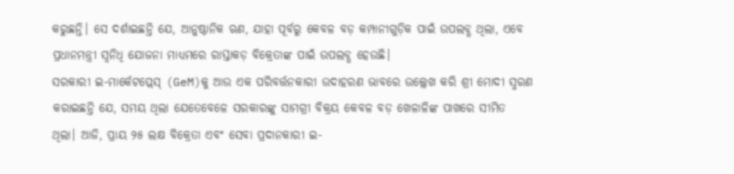କରୁଛନ୍ତି। ସେ ଦର୍ଶାଇଛନ୍ତି ଯେ, ଆନୁଷ୍ଠାନିକ ଋଣ, ଯାହା ପୂର୍ବରୁ କେବଳ ବଡ଼ କମ୍ପାନୀଗୁଡ଼ିକ ପାଇଁ ଉପଲବ୍ଧ ଥିଲା, ଏବେ ପ୍ରଧାନମନ୍ତ୍ରୀ ସ୍ୱନିଧି ଯୋଜନା ମାଧ୍ୟମରେ ରାସ୍ତାକଡ଼ ବିକ୍ରେତାଙ୍କ ପାଇଁ ଉପଲବ୍ଧ ହେଉଛି।
ସରକାରୀ ଇ-ମାର୍କେଟପ୍ଲେସ୍ (GeM)କୁ ଆଉ ଏକ ପରିବର୍ତ୍ତନକାରୀ ଉଦାହରଣ ଭାବରେ ଉଲ୍ଲେଖ କରି ଶ୍ରୀ ମୋଦୀ ସ୍ମରଣ କରାଇଛନ୍ତି ଯେ, ସମୟ ଥିଲା ଯେତେବେଳେ ସରକାରଙ୍କୁ ସାମଗ୍ରୀ ବିକ୍ରୟ କେବଳ ବଡ଼ ଖେଳାଳିଙ୍କ ପାଖରେ ସୀମିତ ଥିଲା। ଆଜି, ପ୍ରାୟ ୨୫ ଲକ୍ଷ ବିକ୍ରେତା ଏବଂ ସେବା ପ୍ରଦାନକାରୀ ଇ-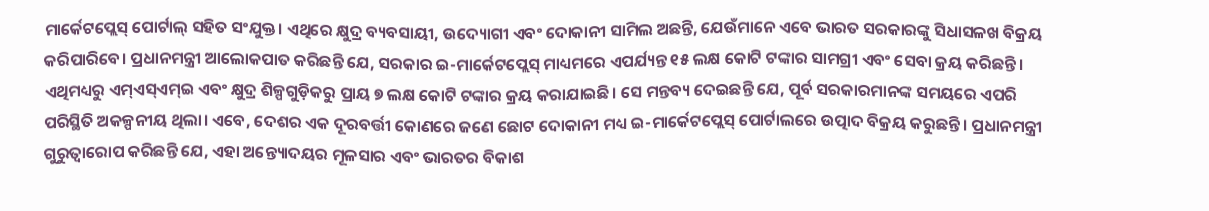ମାର୍କେଟପ୍ଲେସ୍ ପୋର୍ଟାଲ୍ ସହିତ ସଂଯୁକ୍ତ। ଏଥିରେ କ୍ଷୁଦ୍ର ବ୍ୟବସାୟୀ, ଉଦ୍ୟୋଗୀ ଏବଂ ଦୋକାନୀ ସାମିଲ ଅଛନ୍ତି, ଯେଉଁମାନେ ଏବେ ଭାରତ ସରକାରଙ୍କୁ ସିଧାସଳଖ ବିକ୍ରୟ କରିପାରିବେ। ପ୍ରଧାନମନ୍ତ୍ରୀ ଆଲୋକପାତ କରିଛନ୍ତି ଯେ, ସରକାର ଇ-ମାର୍କେଟପ୍ଲେସ୍ ମାଧ୍ୟମରେ ଏପର୍ଯ୍ୟନ୍ତ ୧୫ ଲକ୍ଷ କୋଟି ଟଙ୍କାର ସାମଗ୍ରୀ ଏବଂ ସେବା କ୍ରୟ କରିଛନ୍ତି। ଏଥିମଧ୍ୟରୁ ଏମ୍ଏସ୍ଏମ୍ଇ ଏବଂ କ୍ଷୁଦ୍ର ଶିଳ୍ପଗୁଡ଼ିକରୁ ପ୍ରାୟ ୭ ଲକ୍ଷ କୋଟି ଟଙ୍କାର କ୍ରୟ କରାଯାଇଛି। ସେ ମନ୍ତବ୍ୟ ଦେଇଛନ୍ତି ଯେ, ପୂର୍ବ ସରକାରମାନଙ୍କ ସମୟରେ ଏପରି ପରିସ୍ଥିତି ଅକଳ୍ପନୀୟ ଥିଲା। ଏବେ, ଦେଶର ଏକ ଦୂରବର୍ତ୍ତୀ କୋଣରେ ଜଣେ ଛୋଟ ଦୋକାନୀ ମଧ୍ୟ ଇ-ମାର୍କେଟପ୍ଲେସ୍ ପୋର୍ଟାଲରେ ଉତ୍ପାଦ ବିକ୍ରୟ କରୁଛନ୍ତି। ପ୍ରଧାନମନ୍ତ୍ରୀ ଗୁରୁତ୍ୱାରୋପ କରିଛନ୍ତି ଯେ, ଏହା ଅନ୍ତ୍ୟୋଦୟର ମୂଳସାର ଏବଂ ଭାରତର ବିକାଶ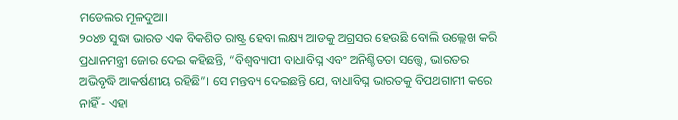ମଡେଲର ମୂଳଦୁଆ।
୨୦୪୭ ସୁଦ୍ଧା ଭାରତ ଏକ ବିକଶିତ ରାଷ୍ଟ୍ର ହେବା ଲକ୍ଷ୍ୟ ଆଡକୁ ଅଗ୍ରସର ହେଉଛି ବୋଲି ଉଲ୍ଲେଖ କରି ପ୍ରଧାନମନ୍ତ୍ରୀ ଜୋର ଦେଇ କହିଛନ୍ତି, “ବିଶ୍ୱବ୍ୟାପୀ ବାଧାବିଘ୍ନ ଏବଂ ଅନିଶ୍ଚିତତା ସତ୍ତ୍ୱେ, ଭାରତର ଅଭିବୃଦ୍ଧି ଆକର୍ଷଣୀୟ ରହିଛି”। ସେ ମନ୍ତବ୍ୟ ଦେଇଛନ୍ତି ଯେ, ବାଧାବିଘ୍ନ ଭାରତକୁ ବିପଥଗାମୀ କରେ ନାହିଁ - ଏହା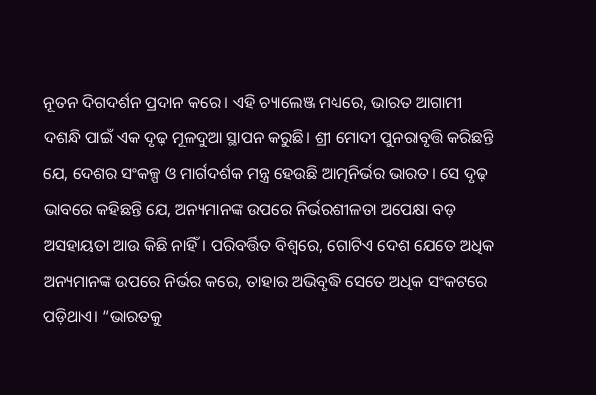ନୂତନ ଦିଗଦର୍ଶନ ପ୍ରଦାନ କରେ। ଏହି ଚ୍ୟାଲେଞ୍ଜ ମଧ୍ୟରେ, ଭାରତ ଆଗାମୀ ଦଶନ୍ଧି ପାଇଁ ଏକ ଦୃଢ଼ ମୂଳଦୁଆ ସ୍ଥାପନ କରୁଛି। ଶ୍ରୀ ମୋଦୀ ପୁନରାବୃତ୍ତି କରିଛନ୍ତି ଯେ, ଦେଶର ସଂକଳ୍ପ ଓ ମାର୍ଗଦର୍ଶକ ମନ୍ତ୍ର ହେଉଛି ଆତ୍ମନିର୍ଭର ଭାରତ। ସେ ଦୃଢ଼ ଭାବରେ କହିଛନ୍ତି ଯେ, ଅନ୍ୟମାନଙ୍କ ଉପରେ ନିର୍ଭରଶୀଳତା ଅପେକ୍ଷା ବଡ଼ ଅସହାୟତା ଆଉ କିଛି ନାହିଁ। ପରିବର୍ତ୍ତିତ ବିଶ୍ୱରେ, ଗୋଟିଏ ଦେଶ ଯେତେ ଅଧିକ ଅନ୍ୟମାନଙ୍କ ଉପରେ ନିର୍ଭର କରେ, ତାହାର ଅଭିବୃଦ୍ଧି ସେତେ ଅଧିକ ସଂକଟରେ ପଡ଼ିଥାଏ। “ଭାରତକୁ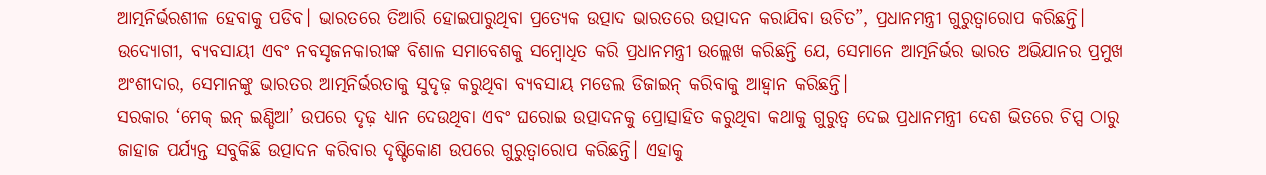ଆତ୍ମନିର୍ଭରଶୀଳ ହେବାକୁ ପଡିବ। ଭାରତରେ ତିଆରି ହୋଇପାରୁଥିବା ପ୍ରତ୍ୟେକ ଉତ୍ପାଦ ଭାରତରେ ଉତ୍ପାଦନ କରାଯିବା ଉଚିତ”, ପ୍ରଧାନମନ୍ତ୍ରୀ ଗୁରୁତ୍ୱାରୋପ କରିଛନ୍ତି। ଉଦ୍ୟୋଗୀ, ବ୍ୟବସାୟୀ ଏବଂ ନବସୃଜନକାରୀଙ୍କ ବିଶାଳ ସମାବେଶକୁ ସମ୍ବୋଧିତ କରି ପ୍ରଧାନମନ୍ତ୍ରୀ ଉଲ୍ଲେଖ କରିଛନ୍ତି ଯେ, ସେମାନେ ଆତ୍ମନିର୍ଭର ଭାରତ ଅଭିଯାନର ପ୍ରମୁଖ ଅଂଶୀଦାର, ସେମାନଙ୍କୁ ଭାରତର ଆତ୍ମନିର୍ଭରତାକୁ ସୁଦୃଢ଼ କରୁଥିବା ବ୍ୟବସାୟ ମଡେଲ ଡିଜାଇନ୍ କରିବାକୁ ଆହ୍ୱାନ କରିଛନ୍ତି।
ସରକାର ‘ମେକ୍ ଇନ୍ ଇଣ୍ଡିଆ’ ଉପରେ ଦୃଢ଼ ଧ୍ୟାନ ଦେଉଥିବା ଏବଂ ଘରୋଇ ଉତ୍ପାଦନକୁ ପ୍ରୋତ୍ସାହିତ କରୁଥିବା କଥାକୁ ଗୁରୁତ୍ୱ ଦେଇ ପ୍ରଧାନମନ୍ତ୍ରୀ ଦେଶ ଭିତରେ ଚିପ୍ସ ଠାରୁ ଜାହାଜ ପର୍ଯ୍ୟନ୍ତ ସବୁକିଛି ଉତ୍ପାଦନ କରିବାର ଦୃଷ୍ଟିକୋଣ ଉପରେ ଗୁରୁତ୍ୱାରୋପ କରିଛନ୍ତି। ଏହାକୁ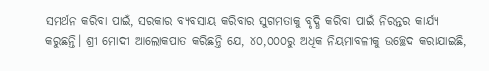ସମର୍ଥନ କରିବା ପାଇଁ, ସରକାର ବ୍ୟବସାୟ କରିବାର ସୁଗମତାକୁ ବୃଦ୍ଧି କରିବା ପାଇଁ ନିରନ୍ତର କାର୍ଯ୍ୟ କରୁଛନ୍ତି। ଶ୍ରୀ ମୋଦୀ ଆଲୋକପାତ କରିଛନ୍ତି ଯେ, ୪୦,୦୦୦ରୁ ଅଧିକ ନିୟମାବଳୀକୁ ଉଚ୍ଛେଦ କରାଯାଇଛି,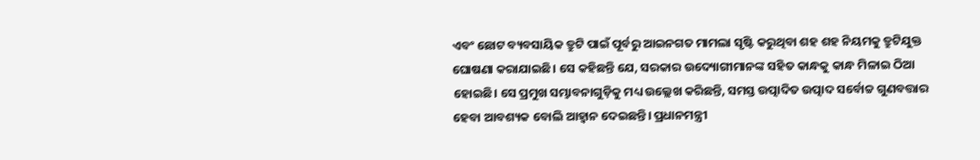ଏବଂ ଛୋଟ ବ୍ୟବସାୟିକ ତ୍ରୁଟି ପାଇଁ ପୂର୍ବରୁ ଆଇନଗତ ମାମଲା ସୃଷ୍ଟି କରୁଥିବା ଶହ ଶହ ନିୟମକୁ ତ୍ରୁଟିଯୁକ୍ତ ଘୋଷଣା କରାଯାଇଛି। ସେ କହିଛନ୍ତି ଯେ, ସରକାର ଉଦ୍ୟୋଗୀମାନଙ୍କ ସହିତ କାନ୍ଧକୁ କାନ୍ଧ ମିଳାଇ ଠିଆ ହୋଇଛି। ସେ ପ୍ରମୁଖ ସମ୍ଭାବନାଗୁଡ଼ିକୁ ମଧ୍ୟ ଉଲ୍ଲେଖ କରିଛନ୍ତି, ସମସ୍ତ ଉତ୍ପାଦିତ ଉତ୍ପାଦ ସର୍ବୋଚ୍ଚ ଗୁଣବତ୍ତାର ହେବା ଆବଶ୍ୟକ ବୋଲି ଆହ୍ୱାନ ଦେଇଛନ୍ତି। ପ୍ରଧାନମନ୍ତ୍ରୀ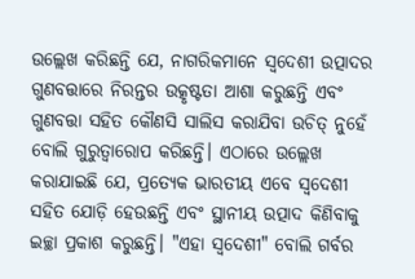ଉଲ୍ଲେଖ କରିଛନ୍ତି ଯେ, ନାଗରିକମାନେ ସ୍ୱଦେଶୀ ଉତ୍ପାଦର ଗୁଣବତ୍ତାରେ ନିରନ୍ତର ଉତ୍କୃଷ୍ଟତା ଆଶା କରୁଛନ୍ତି ଏବଂ ଗୁଣବତ୍ତା ସହିତ କୌଣସି ସାଲିସ କରାଯିବା ଉଚିତ୍ ନୁହେଁ ବୋଲି ଗୁରୁତ୍ୱାରୋପ କରିଛନ୍ତି। ଏଠାରେ ଉଲ୍ଲେଖ କରାଯାଇଛି ଯେ, ପ୍ରତ୍ୟେକ ଭାରତୀୟ ଏବେ ସ୍ୱଦେଶୀ ସହିତ ଯୋଡ଼ି ହେଉଛନ୍ତି ଏବଂ ସ୍ଥାନୀୟ ଉତ୍ପାଦ କିଣିବାକୁ ଇଚ୍ଛା ପ୍ରକାଶ କରୁଛନ୍ତି। "ଏହା ସ୍ୱଦେଶୀ" ବୋଲି ଗର୍ବର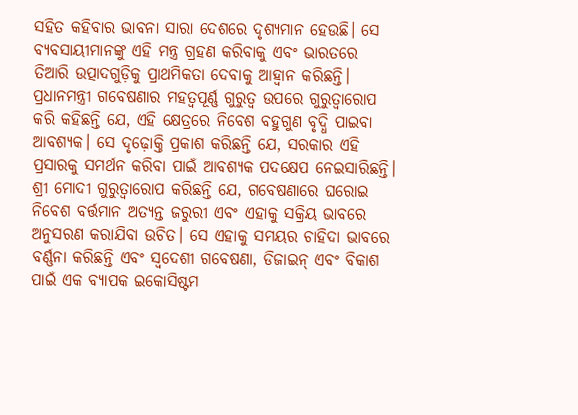ସହିତ କହିବାର ଭାବନା ସାରା ଦେଶରେ ଦୃଶ୍ୟମାନ ହେଉଛି। ସେ ବ୍ୟବସାୟୀମାନଙ୍କୁ ଏହି ମନ୍ତ୍ର ଗ୍ରହଣ କରିବାକୁ ଏବଂ ଭାରତରେ ତିଆରି ଉତ୍ପାଦଗୁଡ଼ିକୁ ପ୍ରାଥମିକତା ଦେବାକୁ ଆହ୍ୱାନ କରିଛନ୍ତି।
ପ୍ରଧାନମନ୍ତ୍ରୀ ଗବେଷଣାର ମହତ୍ୱପୂର୍ଣ୍ଣ ଗୁରୁତ୍ୱ ଉପରେ ଗୁରୁତ୍ୱାରୋପ କରି କହିଛନ୍ତି ଯେ, ଏହି କ୍ଷେତ୍ରରେ ନିବେଶ ବହୁଗୁଣ ବୃଦ୍ଧି ପାଇବା ଆବଶ୍ୟକ। ସେ ଦୃଢ଼ୋକ୍ତି ପ୍ରକାଶ କରିଛନ୍ତି ଯେ, ସରକାର ଏହି ପ୍ରସାରକୁ ସମର୍ଥନ କରିବା ପାଇଁ ଆବଶ୍ୟକ ପଦକ୍ଷେପ ନେଇସାରିଛନ୍ତି। ଶ୍ରୀ ମୋଦୀ ଗୁରୁତ୍ୱାରୋପ କରିଛନ୍ତି ଯେ, ଗବେଷଣାରେ ଘରୋଇ ନିବେଶ ବର୍ତ୍ତମାନ ଅତ୍ୟନ୍ତ ଜରୁରୀ ଏବଂ ଏହାକୁ ସକ୍ରିୟ ଭାବରେ ଅନୁସରଣ କରାଯିବା ଉଚିତ। ସେ ଏହାକୁ ସମୟର ଚାହିଦା ଭାବରେ ବର୍ଣ୍ଣନା କରିଛନ୍ତି ଏବଂ ସ୍ୱଦେଶୀ ଗବେଷଣା, ଡିଜାଇନ୍ ଏବଂ ବିକାଶ ପାଇଁ ଏକ ବ୍ୟାପକ ଇକୋସିଷ୍ଟମ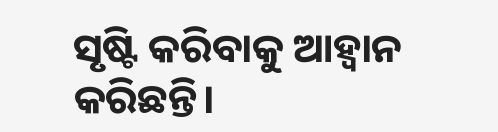ସୃଷ୍ଟି କରିବାକୁ ଆହ୍ୱାନ କରିଛନ୍ତି।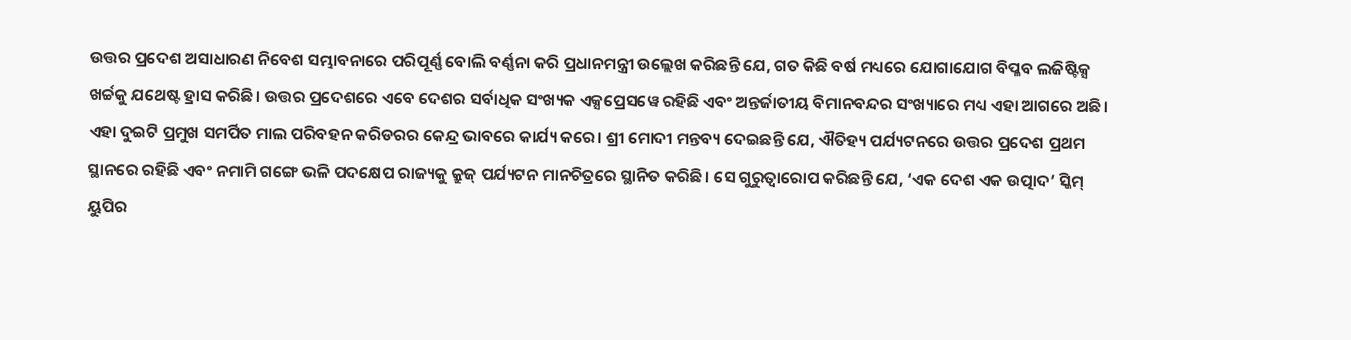ଉତ୍ତର ପ୍ରଦେଶ ଅସାଧାରଣ ନିବେଶ ସମ୍ଭାବନାରେ ପରିପୂର୍ଣ୍ଣ ବୋଲି ବର୍ଣ୍ଣନା କରି ପ୍ରଧାନମନ୍ତ୍ରୀ ଉଲ୍ଲେଖ କରିଛନ୍ତି ଯେ, ଗତ କିଛି ବର୍ଷ ମଧ୍ୟରେ ଯୋଗାଯୋଗ ବିପ୍ଳବ ଲଜିଷ୍ଟିକ୍ସ ଖର୍ଚ୍ଚକୁ ଯଥେଷ୍ଟ ହ୍ରାସ କରିଛି। ଉତ୍ତର ପ୍ରଦେଶରେ ଏବେ ଦେଶର ସର୍ବାଧିକ ସଂଖ୍ୟକ ଏକ୍ସପ୍ରେସୱେ ରହିଛି ଏବଂ ଅନ୍ତର୍ଜାତୀୟ ବିମାନବନ୍ଦର ସଂଖ୍ୟାରେ ମଧ୍ୟ ଏହା ଆଗରେ ଅଛି। ଏହା ଦୁଇଟି ପ୍ରମୁଖ ସମର୍ପିତ ମାଲ ପରିବହନ କରିଡରର କେନ୍ଦ୍ର ଭାବରେ କାର୍ଯ୍ୟ କରେ। ଶ୍ରୀ ମୋଦୀ ମନ୍ତବ୍ୟ ଦେଇଛନ୍ତି ଯେ, ଐତିହ୍ୟ ପର୍ଯ୍ୟଟନରେ ଉତ୍ତର ପ୍ରଦେଶ ପ୍ରଥମ ସ୍ଥାନରେ ରହିଛି ଏବଂ ନମାମି ଗଙ୍ଗେ ଭଳି ପଦକ୍ଷେପ ରାଜ୍ୟକୁ କ୍ରୁଜ୍ ପର୍ଯ୍ୟଟନ ମାନଚିତ୍ରରେ ସ୍ଥାନିତ କରିଛି। ସେ ଗୁରୁତ୍ୱାରୋପ କରିଛନ୍ତି ଯେ, ‘ଏକ ଦେଶ ଏକ ଉତ୍ପାଦ’ ସ୍କିମ୍ ୟୁପିର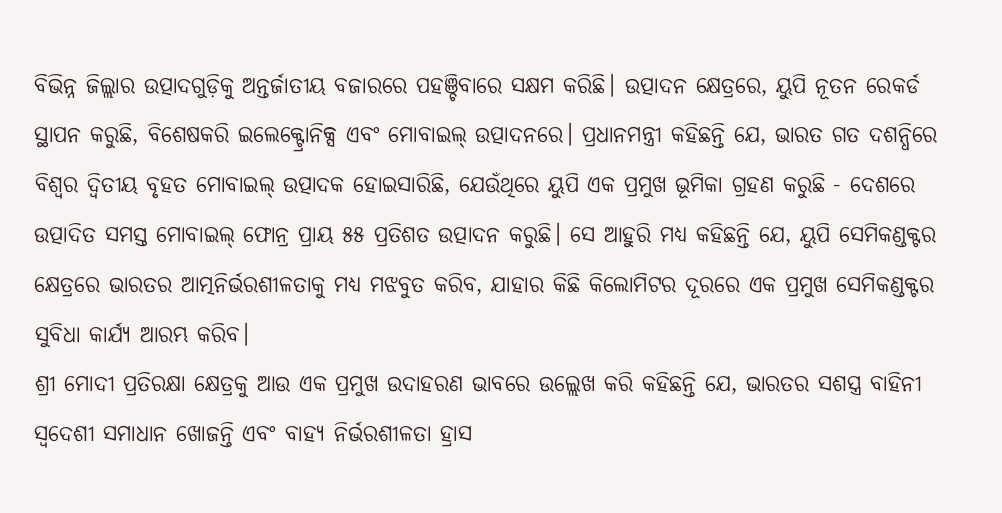ବିଭିନ୍ନ ଜିଲ୍ଲାର ଉତ୍ପାଦଗୁଡ଼ିକୁ ଅନ୍ତର୍ଜାତୀୟ ବଜାରରେ ପହଞ୍ଚିବାରେ ସକ୍ଷମ କରିଛି। ଉତ୍ପାଦନ କ୍ଷେତ୍ରରେ, ୟୁପି ନୂତନ ରେକର୍ଡ ସ୍ଥାପନ କରୁଛି, ବିଶେଷକରି ଇଲେକ୍ଟ୍ରୋନିକ୍ସ ଏବଂ ମୋବାଇଲ୍ ଉତ୍ପାଦନରେ। ପ୍ରଧାନମନ୍ତ୍ରୀ କହିଛନ୍ତି ଯେ, ଭାରତ ଗତ ଦଶନ୍ଧିରେ ବିଶ୍ୱର ଦ୍ୱିତୀୟ ବୃହତ ମୋବାଇଲ୍ ଉତ୍ପାଦକ ହୋଇସାରିଛି, ଯେଉଁଥିରେ ୟୁପି ଏକ ପ୍ରମୁଖ ଭୂମିକା ଗ୍ରହଣ କରୁଛି - ଦେଶରେ ଉତ୍ପାଦିତ ସମସ୍ତ ମୋବାଇଲ୍ ଫୋନ୍ର ପ୍ରାୟ ୫୫ ପ୍ରତିଶତ ଉତ୍ପାଦନ କରୁଛି। ସେ ଆହୁରି ମଧ୍ୟ କହିଛନ୍ତି ଯେ, ୟୁପି ସେମିକଣ୍ଡକ୍ଟର କ୍ଷେତ୍ରରେ ଭାରତର ଆତ୍ମନିର୍ଭରଶୀଳତାକୁ ମଧ୍ୟ ମଝବୁତ କରିବ, ଯାହାର କିଛି କିଲୋମିଟର ଦୂରରେ ଏକ ପ୍ରମୁଖ ସେମିକଣ୍ଡକ୍ଟର ସୁବିଧା କାର୍ଯ୍ୟ ଆରମ୍ଭ କରିବ।
ଶ୍ରୀ ମୋଦୀ ପ୍ରତିରକ୍ଷା କ୍ଷେତ୍ରକୁ ଆଉ ଏକ ପ୍ରମୁଖ ଉଦାହରଣ ଭାବରେ ଉଲ୍ଲେଖ କରି କହିଛନ୍ତି ଯେ, ଭାରତର ସଶସ୍ତ୍ର ବାହିନୀ ସ୍ୱଦେଶୀ ସମାଧାନ ଖୋଜନ୍ତି ଏବଂ ବାହ୍ୟ ନିର୍ଭରଶୀଳତା ହ୍ରାସ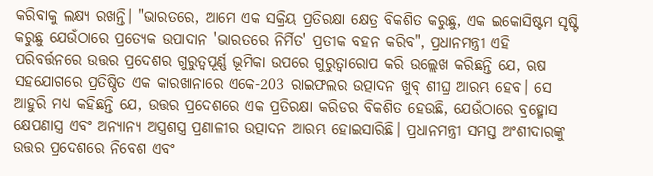କରିବାକୁ ଲକ୍ଷ୍ୟ ରଖନ୍ତି। "ଭାରତରେ, ଆମେ ଏକ ସକ୍ରିୟ ପ୍ରତିରକ୍ଷା କ୍ଷେତ୍ର ବିକଶିତ କରୁଛୁ, ଏକ ଇକୋସିଷ୍ଟମ ସୃଷ୍ଟି କରୁଛୁ ଯେଉଁଠାରେ ପ୍ରତ୍ୟେକ ଉପାଦାନ 'ଭାରତରେ ନିର୍ମିତ' ପ୍ରତୀକ ବହନ କରିବ", ପ୍ରଧାନମନ୍ତ୍ରୀ ଏହି ପରିବର୍ତ୍ତନରେ ଉତ୍ତର ପ୍ରଦେଶର ଗୁରୁତ୍ୱପୂର୍ଣ୍ଣ ଭୂମିକା ଉପରେ ଗୁରୁତ୍ୱାରୋପ କରି ଉଲ୍ଲେଖ କରିଛନ୍ତି ଯେ, ଋଷ ସହଯୋଗରେ ପ୍ରତିଷ୍ଠିତ ଏକ କାରଖାନାରେ ଏକେ-203 ରାଇଫଲର ଉତ୍ପାଦନ ଖୁବ୍ ଶୀଘ୍ର ଆରମ୍ଭ ହେବ। ସେ ଆହୁରି ମଧ୍ୟ କହିଛନ୍ତି ଯେ, ଉତ୍ତର ପ୍ରଦେଶରେ ଏକ ପ୍ରତିରକ୍ଷା କରିଡର ବିକଶିତ ହେଉଛି, ଯେଉଁଠାରେ ବ୍ରହ୍ମୋସ କ୍ଷେପଣାସ୍ତ୍ର ଏବଂ ଅନ୍ୟାନ୍ୟ ଅସ୍ତ୍ରଶସ୍ତ୍ର ପ୍ରଣାଳୀର ଉତ୍ପାଦନ ଆରମ୍ଭ ହୋଇସାରିଛି। ପ୍ରଧାନମନ୍ତ୍ରୀ ସମସ୍ତ ଅଂଶୀଦାରଙ୍କୁ ଉତ୍ତର ପ୍ରଦେଶରେ ନିବେଶ ଏବଂ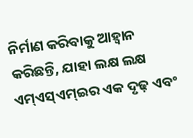ନିର୍ମାଣ କରିବାକୁ ଆହ୍ୱାନ କରିଛନ୍ତି, ଯାହା ଲକ୍ଷ ଲକ୍ଷ ଏମ୍ଏସ୍ଏମ୍ଇର ଏକ ଦୃଢ଼ ଏବଂ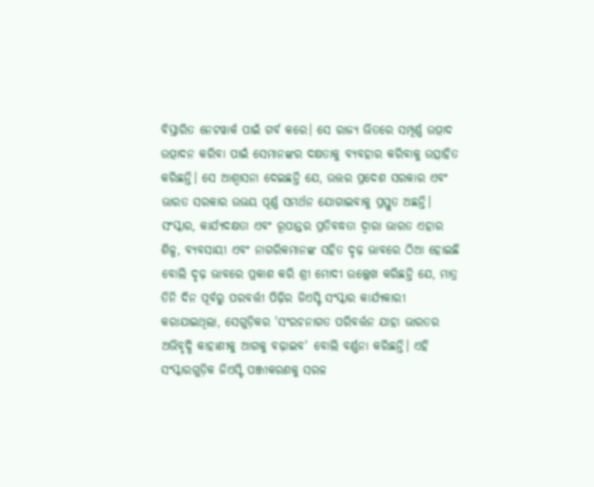ବିସ୍ତାରିତ ନେଟୱାର୍କ ପାଇଁ ଗର୍ବ କରେ। ସେ ରାଜ୍ୟ ଭିତରେ ସମ୍ପୂର୍ଣ୍ଣ ଉତ୍ପାଦ ଉତ୍ପାଦନ କରିବା ପାଇଁ ସେମାନଙ୍କର ଦକ୍ଷତାକୁ ବ୍ୟବହାର କରିବାକୁ ଉତ୍ସାହିତ କରିଛନ୍ତି। ସେ ଆଶ୍ୱାସନା ଦେଇଛନ୍ତି ଯେ, ଉତ୍ତର ପ୍ରଦେଶ ସରକାର ଏବଂ ଭାରତ ସରକାର ଉଭୟ ପୂର୍ଣ୍ଣ ସମର୍ଥନ ଯୋଗାଇବାକୁ ପ୍ରସ୍ତୁତ ଅଛନ୍ତି।
ସଂସ୍କାର, କାର୍ଯ୍ୟଦକ୍ଷତା ଏବଂ ରୂପାନ୍ତର ପ୍ରତିବଦ୍ଧତା ଦ୍ୱାରା ଭାରତ ଏହାର ଶିଳ୍ପ, ବ୍ୟବସାୟୀ ଏବଂ ନାଗରିକମାନଙ୍କ ସହିତ ଦୃଢ଼ ଭାବରେ ଠିଆ ହୋଇଛି ବୋଲି ଦୃଢ଼ ଭାବରେ ପ୍ରକାଶ କରି ଶ୍ରୀ ମୋଦୀ ଉଲ୍ଲେଖ କରିଛନ୍ତି ଯେ, ମାତ୍ର ତିନି ଦିନ ପୂର୍ବରୁ ପରବର୍ତ୍ତୀ ପିଢ଼ିର ଜିଏସ୍ଟି ସଂସ୍କାର କାର୍ଯ୍ୟକାରୀ କରାଯାଇଥିଲା, ସେଗୁଡ଼ିକର 'ସଂରଚନାଗତ ପରିବର୍ତ୍ତନ ଯାହା ଭାରତର ଅଭିବୃଦ୍ଧି କାହାଣୀକୁ ଆଗକୁ ବଢ଼ାଇବ' ବୋଲି ବର୍ଣ୍ଣନା କରିଛନ୍ତି। ଏହି ସଂସ୍କାରଗୁଡ଼ିକ ଜିଏସ୍ଟି ପଞ୍ଜୀକରଣକୁ ସରଳ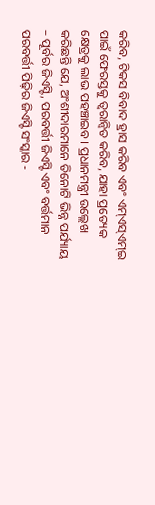କରିବ, ଟିକସ ବିବାଦ ହ୍ରାସ କରିବ ଏବଂ ଏମ୍ଏସ୍ଏମ୍ଇ ପାଇଁ ଫେରସ୍ତକୁ ତ୍ୱରାନ୍ୱିତ କରିବ, ଯାହା ପ୍ରତ୍ୟେକ କ୍ଷେତ୍ରକୁ ଲାଭ ପହଞ୍ଚାଇବ। ପ୍ରଧାନମନ୍ତ୍ରୀ ଉଲ୍ଲେଖ କରିଛନ୍ତି ଯେ, ଅଂଶୀଦାରମାନେ ତିନୋଟି ଭିନ୍ନ ପର୍ଯ୍ୟାୟ – ପୂର୍ବର ଜିଏସ୍ଟି, ପରବର୍ତ୍ତୀ ଜିଏସ୍ଟି ଏବଂ ବର୍ତ୍ତମାନ ପରବର୍ତ୍ତୀ ପିଢ଼ିର ଜିଏସ୍ଟି ସଂସ୍କାର -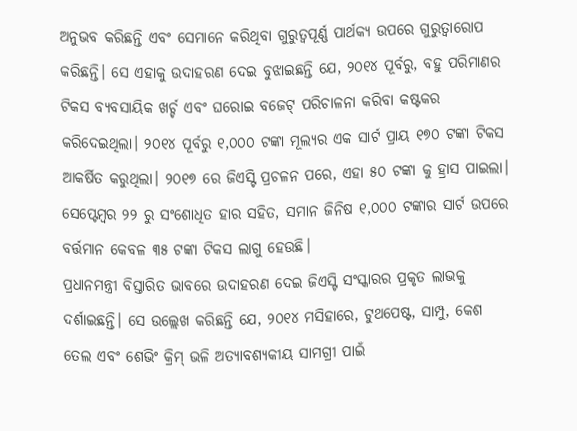ଅନୁଭବ କରିଛନ୍ତି ଏବଂ ସେମାନେ କରିଥିବା ଗୁରୁତ୍ୱପୂର୍ଣ୍ଣ ପାର୍ଥକ୍ୟ ଉପରେ ଗୁରୁତ୍ୱାରୋପ କରିଛନ୍ତି। ସେ ଏହାକୁ ଉଦାହରଣ ଦେଇ ବୁଝାଇଛନ୍ତି ଯେ, ୨୦୧୪ ପୂର୍ବରୁ, ବହୁ ପରିମାଣର ଟିକସ ବ୍ୟବସାୟିକ ଖର୍ଚ୍ଚ ଏବଂ ଘରୋଇ ବଜେଟ୍ ପରିଚାଳନା କରିବା କଷ୍ଟକର କରିଦେଇଥିଲା। ୨୦୧୪ ପୂର୍ବରୁ ୧,୦୦୦ ଟଙ୍କା ମୂଲ୍ୟର ଏକ ସାର୍ଟ ପ୍ରାୟ ୧୭୦ ଟଙ୍କା ଟିକସ ଆକର୍ଷିତ କରୁଥିଲା। ୨୦୧୭ ରେ ଜିଏସ୍ଟି ପ୍ରଚଳନ ପରେ, ଏହା ୫୦ ଟଙ୍କା କୁ ହ୍ରାସ ପାଇଲା। ସେପ୍ଟେମ୍ବର ୨୨ ରୁ ସଂଶୋଧିତ ହାର ସହିତ, ସମାନ ଜିନିଷ ୧,୦୦୦ ଟଙ୍କାର ସାର୍ଟ ଉପରେ ବର୍ତ୍ତମାନ କେବଳ ୩୫ ଟଙ୍କା ଟିକସ ଲାଗୁ ହେଉଛି।
ପ୍ରଧାନମନ୍ତ୍ରୀ ବିସ୍ତାରିତ ଭାବରେ ଉଦାହରଣ ଦେଇ ଜିଏସ୍ଟି ସଂସ୍କାରର ପ୍ରକୃତ ଲାଭକୁ ଦର୍ଶାଇଛନ୍ତି। ସେ ଉଲ୍ଲେଖ କରିଛନ୍ତି ଯେ, ୨୦୧୪ ମସିହାରେ, ଟୁଥପେଷ୍ଟ, ସାମ୍ପୁ, କେଶ ତେଲ ଏବଂ ଶେଭିଂ କ୍ରିମ୍ ଭଳି ଅତ୍ୟାବଶ୍ୟକୀୟ ସାମଗ୍ରୀ ପାଇଁ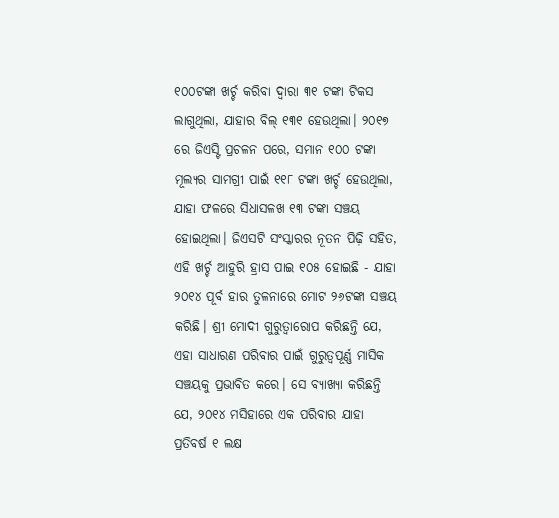୧୦୦ଟଙ୍କା ଖର୍ଚ୍ଚ କରିବା ଦ୍ୱାରା ୩୧ ଟଙ୍କା ଟିକସ ଲାଗୁଥିଲା, ଯାହାର ବିଲ୍ ୧୩୧ ହେଉଥିଲା। ୨୦୧୭ ରେ ଜିଏସ୍ଟି ପ୍ରଚଳନ ପରେ, ସମାନ ୧୦୦ ଟଙ୍କା ମୂଲ୍ୟର ସାମଗ୍ରୀ ପାଇଁ ୧୧୮ ଟଙ୍କା ଖର୍ଚ୍ଚ ହେଉଥିଲା, ଯାହା ଫଳରେ ସିଧାସଳଖ ୧୩ ଟଙ୍କା ସଞ୍ଚୟ ହୋଇଥିଲା। ଜିଏସଟି ସଂସ୍କାରର ନୂତନ ପିଢ଼ି ସହିତ, ଏହି ଖର୍ଚ୍ଚ ଆହୁରି ହ୍ରାସ ପାଇ ୧୦୫ ହୋଇଛି - ଯାହା ୨୦୧୪ ପୂର୍ବ ହାର ତୁଳନାରେ ମୋଟ ୨୬ଟଙ୍କା ସଞ୍ଚୟ କରିଛି। ଶ୍ରୀ ମୋଦୀ ଗୁରୁତ୍ୱାରୋପ କରିଛନ୍ତି ଯେ, ଏହା ସାଧାରଣ ପରିବାର ପାଇଁ ଗୁରୁତ୍ୱପୂର୍ଣ୍ଣ ମାସିକ ସଞ୍ଚୟକୁ ପ୍ରଭାବିତ କରେ। ସେ ବ୍ୟାଖ୍ୟା କରିଛନ୍ତି ଯେ, ୨୦୧୪ ମସିହାରେ ଏକ ପରିବାର ଯାହା ପ୍ରତିବର୍ଷ ୧ ଲକ୍ଷ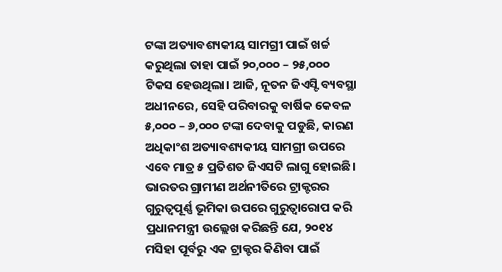ଟଙ୍କା ଅତ୍ୟାବଶ୍ୟକୀୟ ସାମଗ୍ରୀ ପାଇଁ ଖର୍ଚ୍ଚ କରୁଥିଲା ତାହା ପାଇଁ ୨୦,୦୦୦ – ୨୫,୦୦୦ ଟିକସ ହେଉଥିଲା। ଆଜି, ନୂତନ ଜିଏସ୍ଟି ବ୍ୟବସ୍ଥା ଅଧୀନରେ, ସେହି ପରିବାରକୁ ବାର୍ଷିକ କେବଳ ୫,୦୦୦ – ୬,୦୦୦ ଟଙ୍କା ଦେବାକୁ ପଡୁଛି, କାରଣ ଅଧିକାଂଶ ଅତ୍ୟାବଶ୍ୟକୀୟ ସାମଗ୍ରୀ ଉପରେ ଏବେ ମାତ୍ର ୫ ପ୍ରତିଶତ ଜିଏସଟି ଲାଗୁ ହୋଇଛି।
ଭାରତର ଗ୍ରାମୀଣ ଅର୍ଥନୀତିରେ ଟ୍ରାକ୍ଟରର ଗୁରୁତ୍ୱପୂର୍ଣ୍ଣ ଭୂମିକା ଉପରେ ଗୁରୁତ୍ୱାରୋପ କରି ପ୍ରଧାନମନ୍ତ୍ରୀ ଉଲ୍ଲେଖ କରିଛନ୍ତି ଯେ, ୨୦୧୪ ମସିହା ପୂର୍ବରୁ ଏକ ଟ୍ରାକ୍ଟର କିଣିବା ପାଇଁ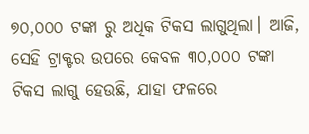୭୦,୦୦୦ ଟଙ୍କା ରୁ ଅଧିକ ଟିକସ ଲାଗୁଥିଲା। ଆଜି, ସେହି ଟ୍ରାକ୍ଟର ଉପରେ କେବଳ ୩୦,୦୦୦ ଟଙ୍କା ଟିକସ ଲାଗୁ ହେଉଛି, ଯାହା ଫଳରେ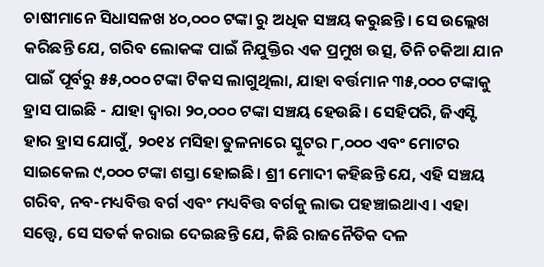ଚାଷୀମାନେ ସିଧାସଳଖ ୪୦,୦୦୦ ଟଙ୍କା ରୁ ଅଧିକ ସଞ୍ଚୟ କରୁଛନ୍ତି। ସେ ଉଲ୍ଲେଖ କରିଛନ୍ତି ଯେ, ଗରିବ ଲୋକଙ୍କ ପାଇଁ ନିଯୁକ୍ତିର ଏକ ପ୍ରମୁଖ ଉତ୍ସ, ତିନି ଚକିଆ ଯାନ ପାଇଁ ପୂର୍ବରୁ ୫୫,୦୦୦ ଟଙ୍କା ଟିକସ ଲାଗୁଥିଲା, ଯାହା ବର୍ତ୍ତମାନ ୩୫,୦୦୦ ଟଙ୍କାକୁ ହ୍ରାସ ପାଇଛି - ଯାହା ଦ୍ୱାରା ୨୦,୦୦୦ ଟଙ୍କା ସଞ୍ଚୟ ହେଉଛି। ସେହିପରି, ଜିଏସ୍ଟି ହାର ହ୍ରାସ ଯୋଗୁଁ, ୨୦୧୪ ମସିହା ତୁଳନାରେ ସ୍କୁଟର ୮,୦୦୦ ଏବଂ ମୋଟର ସାଇକେଲ ୯,୦୦୦ ଟଙ୍କା ଶସ୍ତା ହୋଇଛି। ଶ୍ରୀ ମୋଦୀ କହିଛନ୍ତି ଯେ, ଏହି ସଞ୍ଚୟ ଗରିବ, ନବ-ମଧ୍ୟବିତ୍ତ ବର୍ଗ ଏବଂ ମଧ୍ୟବିତ୍ତ ବର୍ଗକୁ ଲାଭ ପହଞ୍ଚାଇଥାଏ। ଏହା ସତ୍ତ୍ୱେ, ସେ ସତର୍କ କରାଇ ଦେଇଛନ୍ତି ଯେ, କିଛି ରାଜନୈତିକ ଦଳ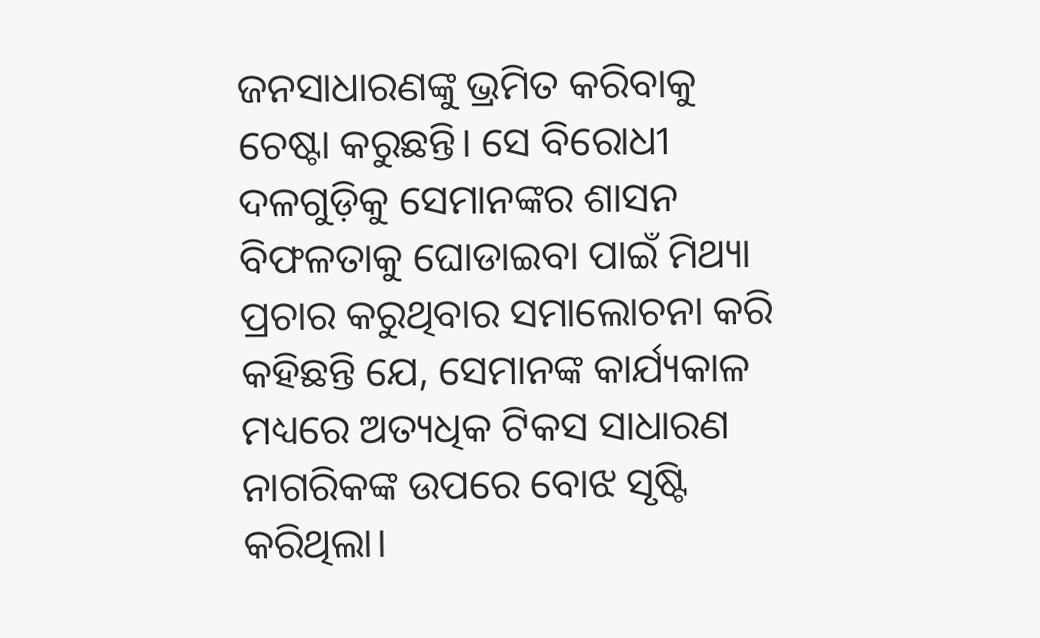ଜନସାଧାରଣଙ୍କୁ ଭ୍ରମିତ କରିବାକୁ ଚେଷ୍ଟା କରୁଛନ୍ତି। ସେ ବିରୋଧୀ ଦଳଗୁଡ଼ିକୁ ସେମାନଙ୍କର ଶାସନ ବିଫଳତାକୁ ଘୋଡାଇବା ପାଇଁ ମିଥ୍ୟା ପ୍ରଚାର କରୁଥିବାର ସମାଲୋଚନା କରି କହିଛନ୍ତି ଯେ, ସେମାନଙ୍କ କାର୍ଯ୍ୟକାଳ ମଧ୍ୟରେ ଅତ୍ୟଧିକ ଟିକସ ସାଧାରଣ ନାଗରିକଙ୍କ ଉପରେ ବୋଝ ସୃଷ୍ଟି କରିଥିଲା।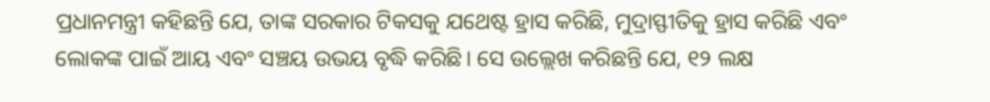ପ୍ରଧାନମନ୍ତ୍ରୀ କହିଛନ୍ତି ଯେ, ତାଙ୍କ ସରକାର ଟିକସକୁ ଯଥେଷ୍ଟ ହ୍ରାସ କରିଛି, ମୁଦ୍ରାସ୍ଫୀତିକୁ ହ୍ରାସ କରିଛି ଏବଂ ଲୋକଙ୍କ ପାଇଁ ଆୟ ଏବଂ ସଞ୍ଚୟ ଉଭୟ ବୃଦ୍ଧି କରିଛି। ସେ ଉଲ୍ଲେଖ କରିଛନ୍ତି ଯେ, ୧୨ ଲକ୍ଷ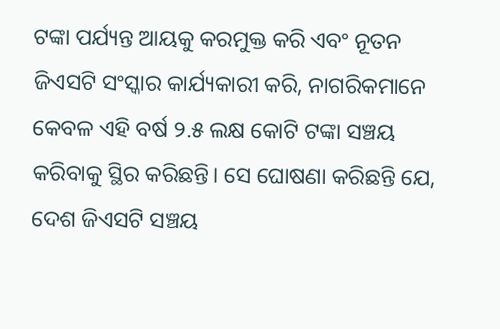ଟଙ୍କା ପର୍ଯ୍ୟନ୍ତ ଆୟକୁ କରମୁକ୍ତ କରି ଏବଂ ନୂତନ ଜିଏସଟି ସଂସ୍କାର କାର୍ଯ୍ୟକାରୀ କରି, ନାଗରିକମାନେ କେବଳ ଏହି ବର୍ଷ ୨.୫ ଲକ୍ଷ କୋଟି ଟଙ୍କା ସଞ୍ଚୟ କରିବାକୁ ସ୍ଥିର କରିଛନ୍ତି। ସେ ଘୋଷଣା କରିଛନ୍ତି ଯେ, ଦେଶ ଜିଏସଟି ସଞ୍ଚୟ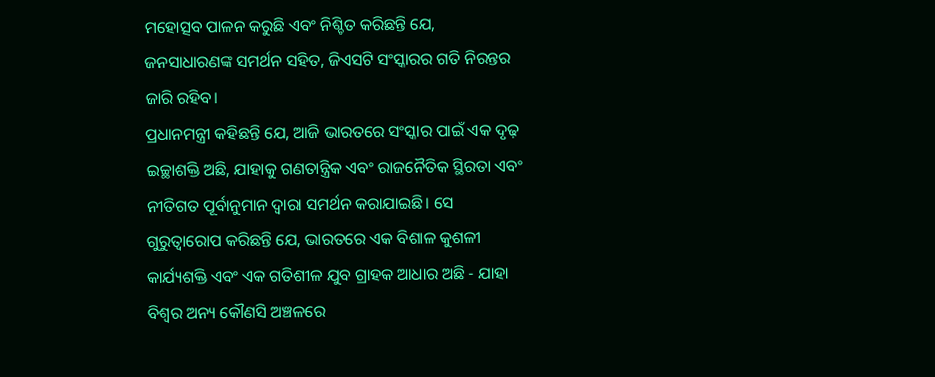ମହୋତ୍ସବ ପାଳନ କରୁଛି ଏବଂ ନିଶ୍ଚିତ କରିଛନ୍ତି ଯେ, ଜନସାଧାରଣଙ୍କ ସମର୍ଥନ ସହିତ, ଜିଏସଟି ସଂସ୍କାରର ଗତି ନିରନ୍ତର ଜାରି ରହିବ।
ପ୍ରଧାନମନ୍ତ୍ରୀ କହିଛନ୍ତି ଯେ, ଆଜି ଭାରତରେ ସଂସ୍କାର ପାଇଁ ଏକ ଦୃଢ଼ ଇଚ୍ଛାଶକ୍ତି ଅଛି, ଯାହାକୁ ଗଣତାନ୍ତ୍ରିକ ଏବଂ ରାଜନୈତିକ ସ୍ଥିରତା ଏବଂ ନୀତିଗତ ପୂର୍ବାନୁମାନ ଦ୍ୱାରା ସମର୍ଥନ କରାଯାଇଛି। ସେ ଗୁରୁତ୍ୱାରୋପ କରିଛନ୍ତି ଯେ, ଭାରତରେ ଏକ ବିଶାଳ କୁଶଳୀ କାର୍ଯ୍ୟଶକ୍ତି ଏବଂ ଏକ ଗତିଶୀଳ ଯୁବ ଗ୍ରାହକ ଆଧାର ଅଛି - ଯାହା ବିଶ୍ୱର ଅନ୍ୟ କୌଣସି ଅଞ୍ଚଳରେ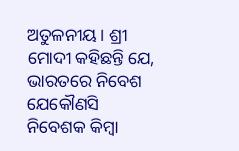ଅତୁଳନୀୟ। ଶ୍ରୀ ମୋଦୀ କହିଛନ୍ତି ଯେ, ଭାରତରେ ନିବେଶ ଯେକୌଣସି ନିବେଶକ କିମ୍ବା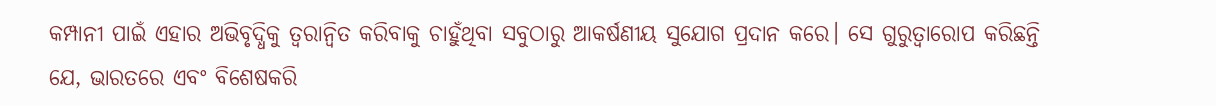କମ୍ପାନୀ ପାଇଁ ଏହାର ଅଭିବୃଦ୍ଧିକୁ ତ୍ୱରାନ୍ୱିତ କରିବାକୁ ଚାହୁଁଥିବା ସବୁଠାରୁ ଆକର୍ଷଣୀୟ ସୁଯୋଗ ପ୍ରଦାନ କରେ। ସେ ଗୁରୁତ୍ୱାରୋପ କରିଛନ୍ତି ଯେ, ଭାରତରେ ଏବଂ ବିଶେଷକରି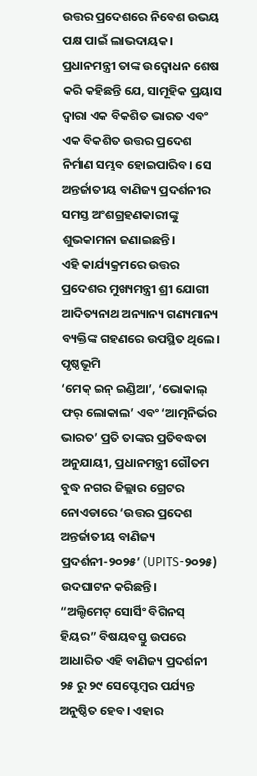ଉତ୍ତର ପ୍ରଦେଶରେ ନିବେଶ ଉଭୟ ପକ୍ଷ ପାଇଁ ଲାଭଦାୟକ। ପ୍ରଧାନମନ୍ତ୍ରୀ ତାଙ୍କ ଉଦ୍ବୋଧନ ଶେଷ କରି କହିଛନ୍ତି ଯେ, ସାମୂହିକ ପ୍ରୟାସ ଦ୍ୱାରା ଏକ ବିକଶିତ ଭାରତ ଏବଂ ଏକ ବିକଶିତ ଉତ୍ତର ପ୍ରଦେଶ ନିର୍ମାଣ ସମ୍ଭବ ହୋଇପାରିବ। ସେ ଅନ୍ତର୍ଜାତୀୟ ବାଣିଜ୍ୟ ପ୍ରଦର୍ଶନୀର ସମସ୍ତ ଅଂଶଗ୍ରହଣକାରୀଙ୍କୁ ଶୁଭକାମନା ଜଣାଇଛନ୍ତି।
ଏହି କାର୍ଯ୍ୟକ୍ରମରେ ଉତ୍ତର ପ୍ରଦେଶର ମୁଖ୍ୟମନ୍ତ୍ରୀ ଶ୍ରୀ ଯୋଗୀ ଆଦିତ୍ୟନାଥ ଅନ୍ୟାନ୍ୟ ଗଣ୍ୟମାନ୍ୟ ବ୍ୟକ୍ତିଙ୍କ ଗହଣରେ ଉପସ୍ଥିତ ଥିଲେ।
ପୃଷ୍ଠଭୂମି
‘ମେକ୍ ଇନ୍ ଇଣ୍ଡିଆ’, ‘ଭୋକାଲ୍ ଫର୍ ଲୋକାଲ’ ଏବଂ ‘ଆତ୍ମନିର୍ଭର ଭାରତ’ ପ୍ରତି ତାଙ୍କର ପ୍ରତିବଦ୍ଧତା ଅନୁଯାୟୀ, ପ୍ରଧାନମନ୍ତ୍ରୀ ଗୌତମ ବୁଦ୍ଧ ନଗର ଜିଲ୍ଲାର ଗ୍ରେଟର ନୋଏଡାରେ ‘ଉତ୍ତର ପ୍ରଦେଶ ଅନ୍ତର୍ଜାତୀୟ ବାଣିଜ୍ୟ ପ୍ରଦର୍ଶନୀ-୨୦୨୫’ (UPITS-୨୦୨୫) ଉଦଘାଟନ କରିଛନ୍ତି।
“ଅଲ୍ଟିମେଟ୍ ସୋର୍ସିଂ ବିଗିନସ୍ ହିୟର” ବିଷୟବସ୍ତୁ ଉପରେ ଆଧାରିତ ଏହି ବାଣିଜ୍ୟ ପ୍ରଦର୍ଶନୀ ୨୫ ରୁ ୨୯ ସେପ୍ଟେମ୍ବର ପର୍ଯ୍ୟନ୍ତ ଅନୁଷ୍ଠିତ ହେବ। ଏହାର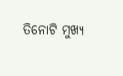ତିନୋଟି ମୁଖ୍ୟ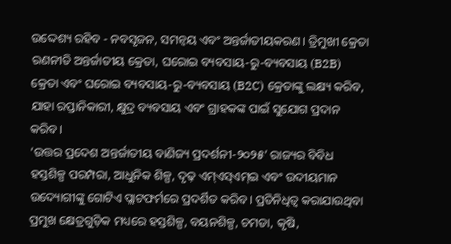ଉଦ୍ଦେଶ୍ୟ ରହିବ - ନବସୃଜନ, ସମନ୍ୱୟ ଏବଂ ଅନ୍ତର୍ଜାତୀୟକରଣ। ତ୍ରିମୁଖୀ କ୍ରେତା ରଣନୀତି ଅନ୍ତର୍ଜାତୀୟ କ୍ରେତା, ଘରୋଇ ବ୍ୟବସାୟ-ରୁ-ବ୍ୟବସାୟ (B2B) କ୍ରେତା ଏବଂ ଘରୋଇ ବ୍ୟବସାୟ-ରୁ-ବ୍ୟବସାୟ (B2C) କ୍ରେତାଙ୍କୁ ଲକ୍ଷ୍ୟ କରିବ, ଯାହା ରପ୍ତାନିକାରୀ, କ୍ଷୁଦ୍ର ବ୍ୟବସାୟ ଏବଂ ଗ୍ରାହକଙ୍କ ପାଇଁ ସୁଯୋଗ ପ୍ରଦାନ କରିବ।
‘ଉତ୍ତର ପ୍ରଦେଶ ଅନ୍ତର୍ଜାତୀୟ ବାଣିଜ୍ୟ ପ୍ରଦର୍ଶନୀ-୨୦୨୫’ ରାଜ୍ୟର ବିବିଧ ହସ୍ତଶିଳ୍ପ ପରମ୍ପରା, ଆଧୁନିକ ଶିଳ୍ପ, ଦୃଢ଼ ଏମ୍ଏସ୍ଏମ୍ଇ ଏବଂ ଉଦୀୟମାନ ଉଦ୍ୟୋଗୀଙ୍କୁ ଗୋଟିଏ ପ୍ଲାଟଫର୍ମରେ ପ୍ରଦର୍ଶିତ କରିବ। ପ୍ରତିନିଧିତ୍ୱ କରାଯାଉଥିବା ପ୍ରମୁଖ କ୍ଷେତ୍ରଗୁଡ଼ିକ ମଧ୍ୟରେ ହସ୍ତଶିଳ୍ପ, ବୟନଶିଳ୍ପ, ଚମଡା, କୃଷି,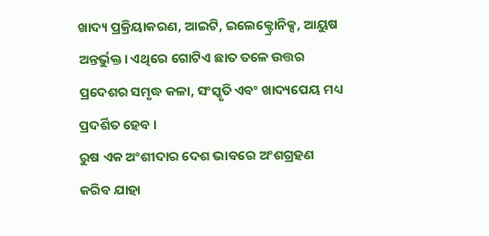ଖାଦ୍ୟ ପ୍ରକ୍ରିୟାକରଣ, ଆଇଟି, ଇଲେକ୍ଟ୍ରୋନିକ୍ସ, ଆୟୁଷ ଅନ୍ତର୍ଭୁକ୍ତ। ଏଥିରେ ଗୋଟିଏ ଛାତ ତଳେ ଉତ୍ତର ପ୍ରଦେଶର ସମୃଦ୍ଧ କଳା, ସଂସ୍କୃତି ଏବଂ ଖାଦ୍ୟପେୟ ମଧ୍ୟ ପ୍ରଦର୍ଶିତ ହେବ।
ରୁଷ ଏକ ଅଂଶୀଦାର ଦେଶ ଭାବରେ ଅଂଶଗ୍ରହଣ କରିବ ଯାହା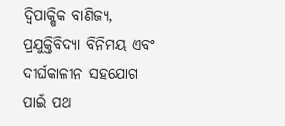ଦ୍ୱିପାକ୍ଷିକ ବାଣିଜ୍ୟ, ପ୍ରଯୁକ୍ତିବିଦ୍ୟା ବିନିମୟ ଏବଂ ଦୀର୍ଘକାଳୀନ ସହଯୋଗ ପାଇଁ ପଥ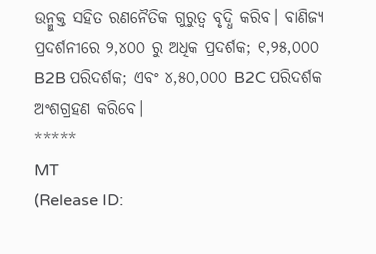ଉନ୍ମୁକ୍ତ ସହିତ ରଣନୈତିକ ଗୁରୁତ୍ୱ ବୃଦ୍ଧି କରିବ। ବାଣିଜ୍ୟ ପ୍ରଦର୍ଶନୀରେ ୨,୪୦୦ ରୁ ଅଧିକ ପ୍ରଦର୍ଶକ; ୧,୨୫,୦୦୦ B2B ପରିଦର୍ଶକ; ଏବଂ ୪,୫୦,୦୦୦ B2C ପରିଦର୍ଶକ ଅଂଶଗ୍ରହଣ କରିବେ।
*****
MT
(Release ID: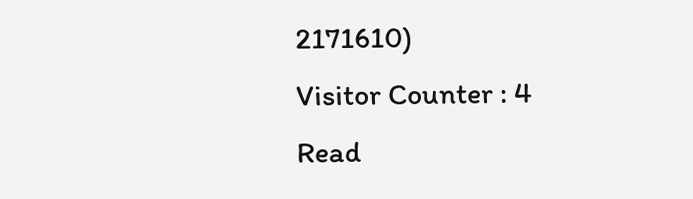2171610)
Visitor Counter : 4
Read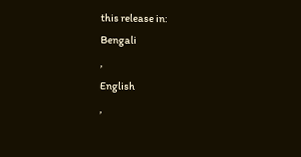this release in:
Bengali
,
English
,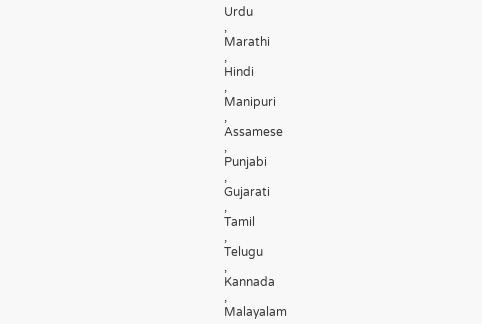Urdu
,
Marathi
,
Hindi
,
Manipuri
,
Assamese
,
Punjabi
,
Gujarati
,
Tamil
,
Telugu
,
Kannada
,
Malayalam